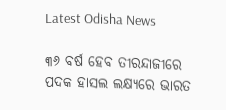Latest Odisha News

୩୬ ବର୍ଷ ହେବ ତୀରନ୍ଦାଜୀରେ ପଦକ ହାସଲ ଲକ୍ଷ୍ୟରେ ଭାରତ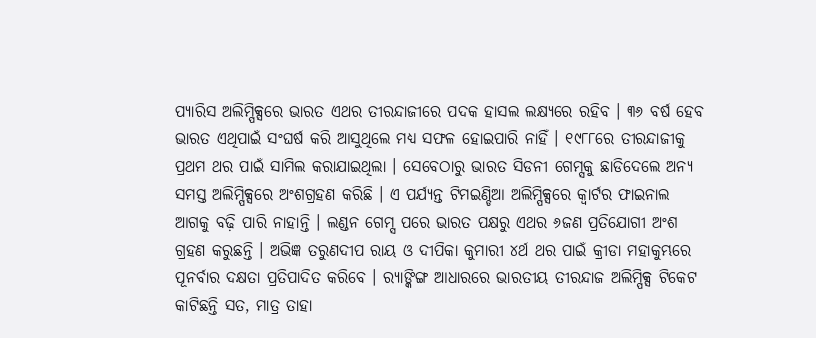ପ୍ୟାରିସ ଅଲିମ୍ପିକ୍ସରେ ଭାରତ ଏଥର ତୀରନ୍ଦାଜୀରେ ପଦକ ହାସଲ ଲକ୍ଷ୍ୟରେ ରହିବ । ୩୬ ବର୍ଷ ହେବ ଭାରତ ଏଥିପାଇଁ ସଂଘର୍ଷ କରି ଆସୁଥିଲେ ମଧ୍ୟ ସଫଳ ହୋଇପାରି ନାହିଁ । ୧୯୮୮ରେ ତୀରନ୍ଦାଜୀକୁ ପ୍ରଥମ ଥର ପାଇଁ ସାମିଲ କରାଯାଇଥିଲା । ସେବେଠାରୁ ଭାରତ ସିଡନୀ ଗେମ୍ସକୁ ଛାଡିଦେଲେ ଅନ୍ୟ ସମସ୍ତ ଅଲିମ୍ପିକ୍ସରେ ଅଂଶଗ୍ରହଣ କରିଛି । ଏ ପର୍ଯ୍ୟନ୍ତ ଟିମଇଣ୍ଡିଆ ଅଲିମ୍ପିକ୍ସରେ କ୍ୱାର୍ଟର ଫାଇନାଲ ଆଗକୁ ବଢ଼ି ପାରି ନାହାନ୍ତି । ଲଣ୍ଡନ ଗେମ୍ସ ପରେ ଭାରତ ପକ୍ଷରୁ ଏଥର ୬ଜଣ ପ୍ରତିଯୋଗୀ ଅଂଶ ଗ୍ରହଣ କରୁଛନ୍ତି । ଅଭିଜ୍ଞ ତରୁଣଦୀପ ରାୟ ଓ ଦୀପିକା କୁମାରୀ ୪ର୍ଥ ଥର ପାଇଁ କ୍ରୀଡା ମହାକୁମ୍ଭରେ ପୂନର୍ବାର ଦକ୍ଷତା ପ୍ରତିପାଦିତ କରିବେ । ର‌୍ୟାଙ୍କିଙ୍ଗ ଆଧାରରେ ଭାରତୀୟ ତୀରନ୍ଦାଜ ଅଲିମ୍ପିକ୍ସ ଟିକେଟ କାଟିଛନ୍ତି ସତ, ମାତ୍ର ତାହା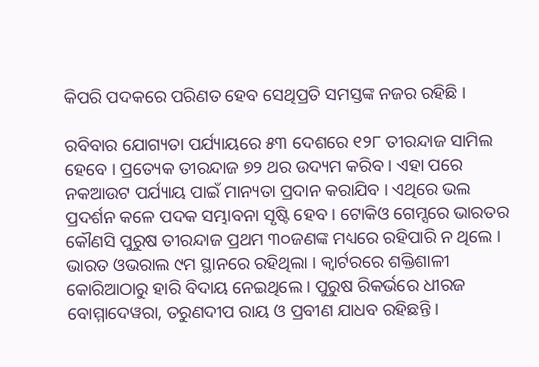କିପରି ପଦକରେ ପରିଣତ ହେବ ସେଥିପ୍ରତି ସମସ୍ତଙ୍କ ନଜର ରହିଛି ।

ରବିବାର ଯୋଗ୍ୟତା ପର୍ଯ୍ୟାୟରେ ୫୩ ଦେଶରେ ୧୨୮ ତୀରନ୍ଦାଜ ସାମିଲ ହେବେ । ପ୍ରତ୍ୟେକ ତୀରନ୍ଦାଜ ୭୨ ଥର ଉଦ୍ୟମ କରିବ । ଏହା ପରେ ନକଆଉଟ ପର୍ଯ୍ୟାୟ ପାଇଁ ମାନ୍ୟତା ପ୍ରଦାନ କରାଯିବ । ଏଥିରେ ଭଲ ପ୍ରଦର୍ଶନ କଳେ ପଦକ ସମ୍ଭାବନା ସୃଷ୍ଟି ହେବ । ଟୋକିଓ ଗେମ୍ସରେ ଭାରତର କୌଣସି ପୁରୁଷ ତୀରନ୍ଦାଜ ପ୍ରଥମ ୩୦ଜଣଙ୍କ ମଧ୍ୟରେ ରହିପାରି ନ ଥିଲେ । ଭାରତ ଓଭରାଲ ୯ମ ସ୍ଥାନରେ ରହିଥିଲା । କ୍ୱାର୍ଟରରେ ଶକ୍ତିଶାଳୀ କୋରିଆଠାରୁ ହାରି ବିଦାୟ ନେଇଥିଲେ । ପୁରୁଷ ରିକର୍ଭରେ ଧୀରଜ ବୋମ୍ମାଦେୱରା, ତରୁଣଦୀପ ରାୟ ଓ ପ୍ରବୀଣ ଯାଧବ ରହିଛନ୍ତି ।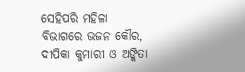ସେହିପରି ମହିଳା ବିଭାଗରେ ଭଜନ କୌର, ଦୀପିକା କୁମାରୀ ଓ ଅଙ୍କିତା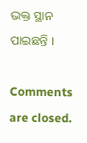ଭକ୍ତ ସ୍ଥାନ ପାଇଛନ୍ତି ।

Comments are closed.